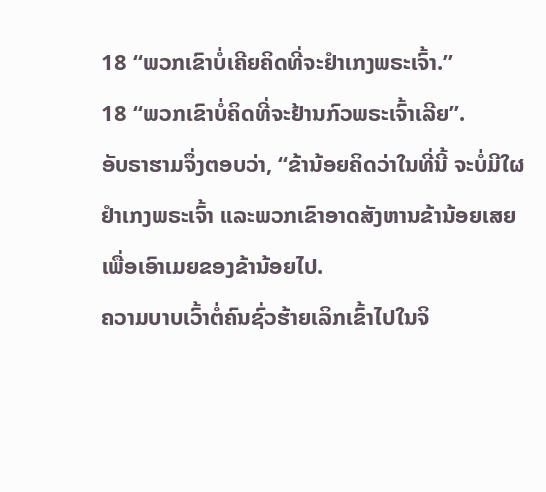18 “ພວກເຂົາບໍ່ເຄີຍຄິດທີ່ຈະຢຳເກງພຣະເຈົ້າ.”
18 “ພວກເຂົາບໍ່ຄິດທີ່ຈະຢ້ານກົວພຣະເຈົ້າເລີຍ”.
ອັບຣາຮາມຈຶ່ງຕອບວ່າ, “ຂ້ານ້ອຍຄິດວ່າໃນທີ່ນີ້ ຈະບໍ່ມີໃຜຢຳເກງພຣະເຈົ້າ ແລະພວກເຂົາອາດສັງຫານຂ້ານ້ອຍເສຍ ເພື່ອເອົາເມຍຂອງຂ້ານ້ອຍໄປ.
ຄວາມບາບເວົ້າຕໍ່ຄົນຊົ່ວຮ້າຍເລິກເຂົ້າໄປໃນຈິ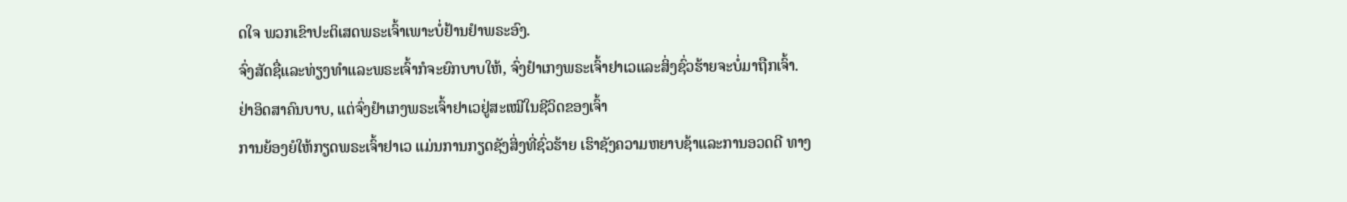ດໃຈ ພວກເຂົາປະຕິເສດພຣະເຈົ້າເພາະບໍ່ຢ້ານຢຳພຣະອົງ.
ຈົ່ງສັດຊື່ແລະທ່ຽງທຳແລະພຣະເຈົ້າກໍຈະຍົກບາບໃຫ້, ຈົ່ງຢຳເກງພຣະເຈົ້າຢາເວແລະສິ່ງຊົ່ວຮ້າຍຈະບໍ່ມາຖືກເຈົ້າ.
ຢ່າອິດສາຄົນບາບ, ແຕ່ຈົ່ງຢຳເກງພຣະເຈົ້າຢາເວຢູ່ສະເໝີໃນຊີວິດຂອງເຈົ້າ
ການຍ້ອງຍໍໃຫ້ກຽດພຣະເຈົ້າຢາເວ ແມ່ນການກຽດຊັງສິ່ງທີ່ຊົ່ວຮ້າຍ ເຮົາຊັງຄວາມຫຍາບຊ້າແລະການອວດດີ ທາງ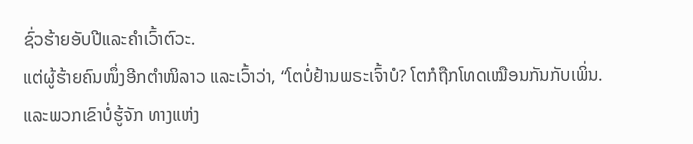ຊົ່ວຮ້າຍອັບປີແລະຄຳເວົ້າຕົວະ.
ແຕ່ຜູ້ຮ້າຍຄົນໜຶ່ງອີກຕຳໜິລາວ ແລະເວົ້າວ່າ, “ໂຕບໍ່ຢ້ານພຣະເຈົ້າບໍ? ໂຕກໍຖືກໂທດເໝືອນກັນກັບເພິ່ນ.
ແລະພວກເຂົາບໍ່ຮູ້ຈັກ ທາງແຫ່ງ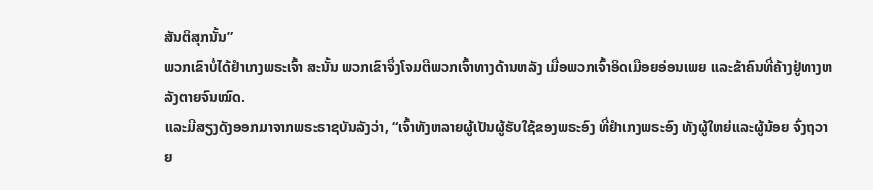ສັນຕິສຸກນັ້ນ”
ພວກເຂົາບໍ່ໄດ້ຢຳເກງພຣະເຈົ້າ ສະນັ້ນ ພວກເຂົາຈຶ່ງໂຈມຕີພວກເຈົ້າທາງດ້ານຫລັງ ເມື່ອພວກເຈົ້າອິດເມືອຍອ່ອນເພຍ ແລະຂ້າຄົນທີ່ຄ້າງຢູ່ທາງຫລັງຕາຍຈົນໝົດ.
ແລະມີສຽງດັງອອກມາຈາກພຣະຣາຊບັນລັງວ່າ, “ເຈົ້າທັງຫລາຍຜູ້ເປັນຜູ້ຮັບໃຊ້ຂອງພຣະອົງ ທີ່ຢຳເກງພຣະອົງ ທັງຜູ້ໃຫຍ່ແລະຜູ້ນ້ອຍ ຈົ່ງຖວາຍ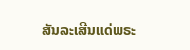ສັນລະເສີນແດ່ພຣະ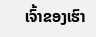ເຈົ້າຂອງເຮົາ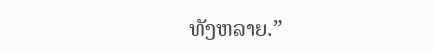ທັງຫລາຍ.”